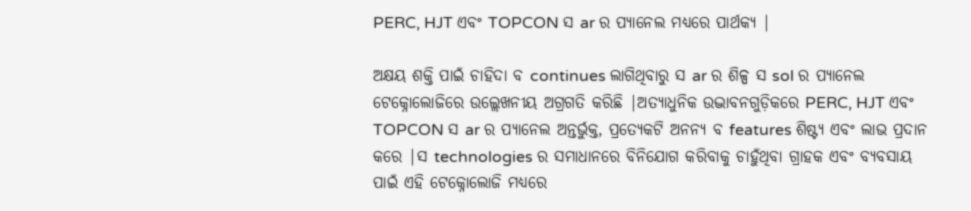PERC, HJT ଏବଂ TOPCON ସ ar ର ପ୍ୟାନେଲ ମଧ୍ୟରେ ପାର୍ଥକ୍ୟ |

ଅକ୍ଷୟ ଶକ୍ତି ପାଇଁ ଚାହିଦା ବ continues ଲାଗିଥିବାରୁ ସ ar ର ଶିଳ୍ପ ସ sol ର ପ୍ୟାନେଲ ଟେକ୍ନୋଲୋଜିରେ ଉଲ୍ଲେଖନୀୟ ଅଗ୍ରଗତି କରିଛି |ଅତ୍ୟାଧୁନିକ ଉଦ୍ଭାବନଗୁଡ଼ିକରେ PERC, HJT ଏବଂ TOPCON ସ ar ର ପ୍ୟାନେଲ ଅନ୍ତର୍ଭୁକ୍ତ, ପ୍ରତ୍ୟେକଟି ଅନନ୍ୟ ବ features ଶିଷ୍ଟ୍ୟ ଏବଂ ଲାଭ ପ୍ରଦାନ କରେ |ସ technologies ର ସମାଧାନରେ ବିନିଯୋଗ କରିବାକୁ ଚାହୁଁଥିବା ଗ୍ରାହକ ଏବଂ ବ୍ୟବସାୟ ପାଇଁ ଏହି ଟେକ୍ନୋଲୋଜି ମଧ୍ୟରେ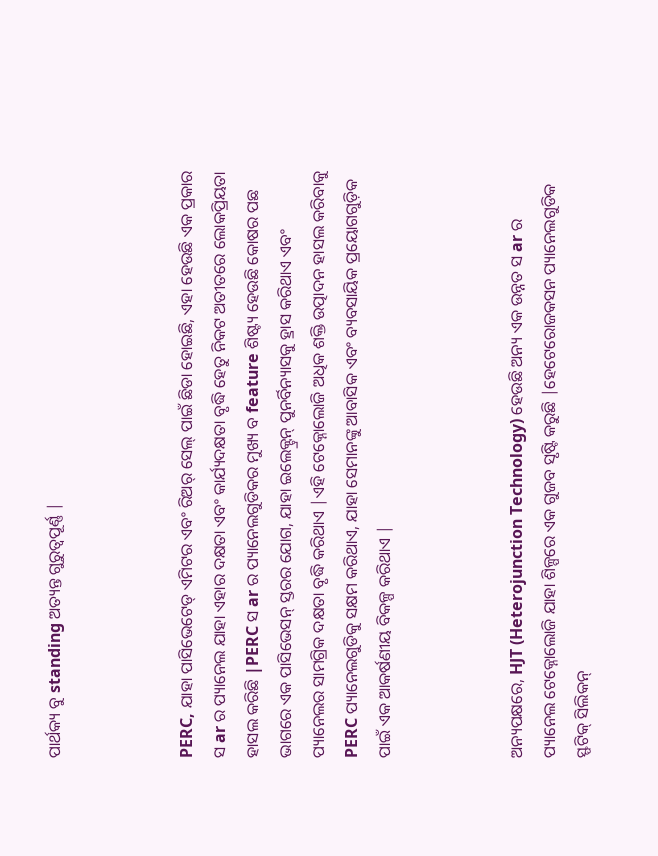ପାର୍ଥକ୍ୟ ବୁ standing ଅତ୍ୟନ୍ତ ଗୁରୁତ୍ୱପୂର୍ଣ୍ଣ |



PERC, ଯାହା ପାସିଭେଟେଡ୍ ଏମିଟର ଏବଂ ରିଅର୍ ସେଲ୍ ପାଇଁ ଛିଡା ହୋଇଛି, ଏହା ହେଉଛି ଏକ ପ୍ରକାର ସ ar ର ପ୍ୟାନେଲ ଯାହା ଏହାର ଦକ୍ଷତା ଏବଂ କାର୍ଯ୍ୟଦକ୍ଷତା ବୃଦ୍ଧି ହେତୁ ନିକଟ ଅତୀତରେ ଲୋକପ୍ରିୟତା ହାସଲ କରିଛି |PERC ସ ar ର ପ୍ୟାନେଲଗୁଡିକର ମୁଖ୍ୟ ବ feature ଶିଷ୍ଟ୍ୟ ହେଉଛି କୋଷର ପଛ ଭାଗରେ ଏକ ପାସିଭେସନ୍ ସ୍ତରର ଯୋଗ, ଯାହା ଇଲେକ୍ଟ୍ରନ୍ ପୁନର୍ବିନ୍ୟାସକୁ ହ୍ରାସ କରିଥାଏ ଏବଂ ପ୍ୟାନେଲର ସାମଗ୍ରିକ ଦକ୍ଷତା ବୃଦ୍ଧି କରିଥାଏ |ଏହି ଟେକ୍ନୋଲୋଜି ଅଧିକ ଶକ୍ତି ଉତ୍ପାଦନ ହାସଲ କରିବାକୁ PERC ପ୍ୟାନେଲଗୁଡିକୁ ସକ୍ଷମ କରିଥାଏ, ଯାହା ସେମାନଙ୍କୁ ଆବାସିକ ଏବଂ ବ୍ୟବସାୟିକ ପ୍ରୟୋଗଗୁଡ଼ିକ ପାଇଁ ଏକ ଆକର୍ଷଣୀୟ ବିକଳ୍ପ କରିଥାଏ |



ଅନ୍ୟପକ୍ଷରେ, HJT (Heterojunction Technology) ହେଉଛି ଅନ୍ୟ ଏକ ଉନ୍ନତ ସ ar ର ପ୍ୟାନେଲ ଟେକ୍ନୋଲୋଜି ଯାହା ଶିଳ୍ପରେ ଏକ ଗୁଜବ ସୃଷ୍ଟି କରୁଛି |ହେଟେରୋଜକସନ ପ୍ୟାନେଲଗୁଡିକ ସ୍ଫଟିକ୍ ସିଲିକନ୍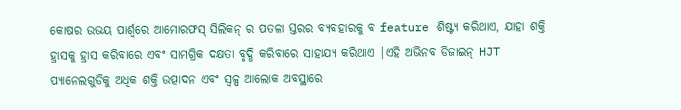କୋଷର ଉଭୟ ପାର୍ଶ୍ୱରେ ଆମୋରଫସ୍ ସିଲିକନ୍ ର ପତଳା ସ୍ତରର ବ୍ୟବହାରକୁ ବ feature ଶିଷ୍ଟ୍ୟ କରିଥାଏ, ଯାହା ଶକ୍ତି ହ୍ରାସକୁ ହ୍ରାସ କରିବାରେ ଏବଂ ସାମଗ୍ରିକ ଦକ୍ଷତା ବୃଦ୍ଧି କରିବାରେ ସାହାଯ୍ୟ କରିଥାଏ |ଏହି ଅଭିନବ ଡିଜାଇନ୍ HJT ପ୍ୟାନେଲଗୁଡିକୁ ଅଧିକ ଶକ୍ତି ଉତ୍ପାଦନ ଏବଂ ସ୍ୱଳ୍ପ ଆଲୋକ ଅବସ୍ଥାରେ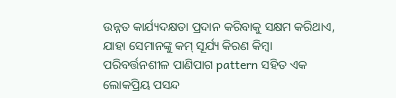ଉନ୍ନତ କାର୍ଯ୍ୟଦକ୍ଷତା ପ୍ରଦାନ କରିବାକୁ ସକ୍ଷମ କରିଥାଏ, ଯାହା ସେମାନଙ୍କୁ କମ୍ ସୂର୍ଯ୍ୟ କିରଣ କିମ୍ବା ପରିବର୍ତ୍ତନଶୀଳ ପାଣିପାଗ pattern ସହିତ ଏକ ଲୋକପ୍ରିୟ ପସନ୍ଦ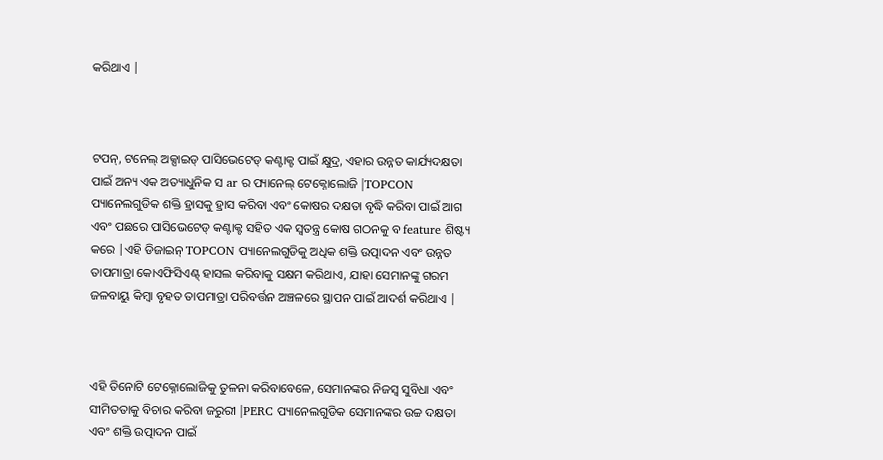କରିଥାଏ |



ଟପନ୍, ଟନେଲ୍ ଅକ୍ସାଇଡ୍ ପାସିଭେଟେଡ୍ କଣ୍ଟାକ୍ଟ ପାଇଁ କ୍ଷୁଦ୍ର, ଏହାର ଉନ୍ନତ କାର୍ଯ୍ୟଦକ୍ଷତା ପାଇଁ ଅନ୍ୟ ଏକ ଅତ୍ୟାଧୁନିକ ସ ar ର ପ୍ୟାନେଲ୍ ଟେକ୍ନୋଲୋଜି |TOPCON ପ୍ୟାନେଲଗୁଡିକ ଶକ୍ତି ହ୍ରାସକୁ ହ୍ରାସ କରିବା ଏବଂ କୋଷର ଦକ୍ଷତା ବୃଦ୍ଧି କରିବା ପାଇଁ ଆଗ ଏବଂ ପଛରେ ପାସିଭେଟେଡ୍ କଣ୍ଟାକ୍ଟ ସହିତ ଏକ ସ୍ୱତନ୍ତ୍ର କୋଷ ଗଠନକୁ ବ feature ଶିଷ୍ଟ୍ୟ କରେ |ଏହି ଡିଜାଇନ୍ TOPCON ପ୍ୟାନେଲଗୁଡିକୁ ଅଧିକ ଶକ୍ତି ଉତ୍ପାଦନ ଏବଂ ଉନ୍ନତ ତାପମାତ୍ରା କୋଏଫିସିଏଣ୍ଟ୍ ହାସଲ କରିବାକୁ ସକ୍ଷମ କରିଥାଏ, ଯାହା ସେମାନଙ୍କୁ ଗରମ ଜଳବାୟୁ କିମ୍ବା ବୃହତ ତାପମାତ୍ରା ପରିବର୍ତ୍ତନ ଅଞ୍ଚଳରେ ସ୍ଥାପନ ପାଇଁ ଆଦର୍ଶ କରିଥାଏ |



ଏହି ତିନୋଟି ଟେକ୍ନୋଲୋଜିକୁ ତୁଳନା କରିବାବେଳେ, ସେମାନଙ୍କର ନିଜସ୍ୱ ସୁବିଧା ଏବଂ ସୀମିତତାକୁ ବିଚାର କରିବା ଜରୁରୀ |PERC ପ୍ୟାନେଲଗୁଡିକ ସେମାନଙ୍କର ଉଚ୍ଚ ଦକ୍ଷତା ଏବଂ ଶକ୍ତି ଉତ୍ପାଦନ ପାଇଁ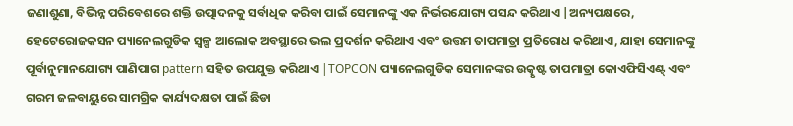ଜଣାଶୁଣା, ବିଭିନ୍ନ ପରିବେଶରେ ଶକ୍ତି ଉତ୍ପାଦନକୁ ସର୍ବାଧିକ କରିବା ପାଇଁ ସେମାନଙ୍କୁ ଏକ ନିର୍ଭରଯୋଗ୍ୟ ପସନ୍ଦ କରିଥାଏ |ଅନ୍ୟପକ୍ଷରେ, ହେଟେରୋଜକସନ ପ୍ୟାନେଲଗୁଡିକ ସ୍ୱଳ୍ପ ଆଲୋକ ଅବସ୍ଥାରେ ଭଲ ପ୍ରଦର୍ଶନ କରିଥାଏ ଏବଂ ଉତ୍ତମ ତାପମାତ୍ରା ପ୍ରତିରୋଧ କରିଥାଏ, ଯାହା ସେମାନଙ୍କୁ ପୂର୍ବାନୁମାନଯୋଗ୍ୟ ପାଣିପାଗ pattern ସହିତ ଉପଯୁକ୍ତ କରିଥାଏ |TOPCON ପ୍ୟାନେଲଗୁଡିକ ସେମାନଙ୍କର ଉତ୍କୃଷ୍ଟ ତାପମାତ୍ରା କୋଏଫିସିଏଣ୍ଟ୍ ଏବଂ ଗରମ ଜଳବାୟୁରେ ସାମଗ୍ରିକ କାର୍ଯ୍ୟଦକ୍ଷତା ପାଇଁ ଛିଡା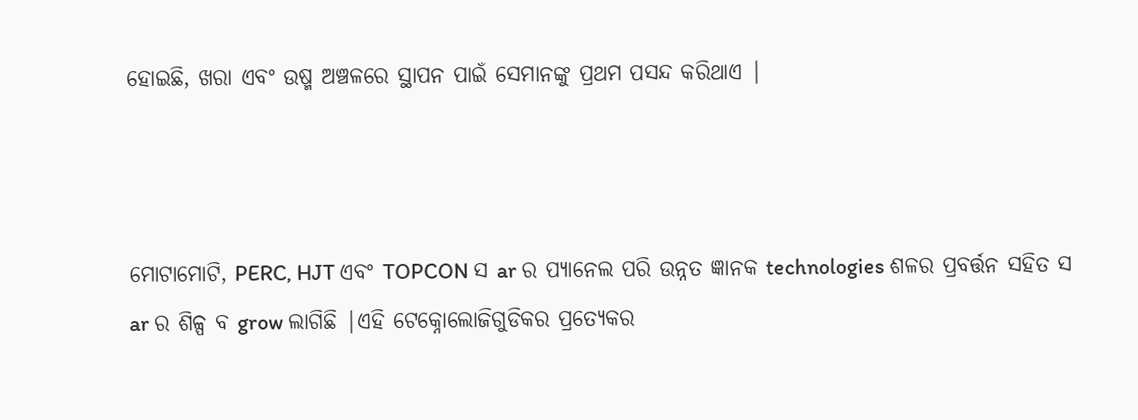ହୋଇଛି, ଖରା ଏବଂ ଉଷ୍ମ ଅଞ୍ଚଳରେ ସ୍ଥାପନ ପାଇଁ ସେମାନଙ୍କୁ ପ୍ରଥମ ପସନ୍ଦ କରିଥାଏ |



ମୋଟାମୋଟି, PERC, HJT ଏବଂ TOPCON ସ ar ର ପ୍ୟାନେଲ ପରି ଉନ୍ନତ ଜ୍ଞାନକ technologies ଶଳର ପ୍ରବର୍ତ୍ତନ ସହିତ ସ ar ର ଶିଳ୍ପ ବ grow ଲାଗିଛି |ଏହି ଟେକ୍ନୋଲୋଜିଗୁଡିକର ପ୍ରତ୍ୟେକର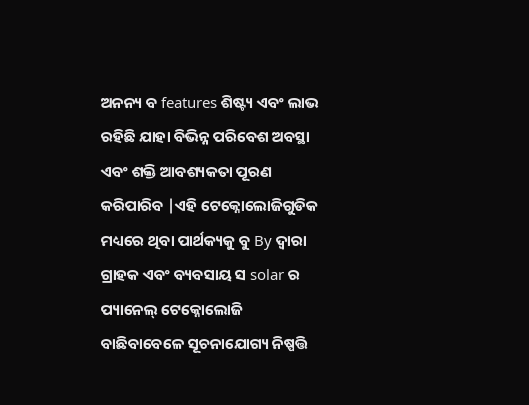ଅନନ୍ୟ ବ features ଶିଷ୍ଟ୍ୟ ଏବଂ ଲାଭ ରହିଛି ଯାହା ବିଭିନ୍ନ ପରିବେଶ ଅବସ୍ଥା ଏବଂ ଶକ୍ତି ଆବଶ୍ୟକତା ପୂରଣ କରିପାରିବ |ଏହି ଟେକ୍ନୋଲୋଜିଗୁଡିକ ମଧ୍ୟରେ ଥିବା ପାର୍ଥକ୍ୟକୁ ବୁ By ଦ୍ୱାରା ଗ୍ରାହକ ଏବଂ ବ୍ୟବସାୟ ସ solar ର ପ୍ୟାନେଲ୍ ଟେକ୍ନୋଲୋଜି ବାଛିବାବେଳେ ସୂଚନାଯୋଗ୍ୟ ନିଷ୍ପତ୍ତି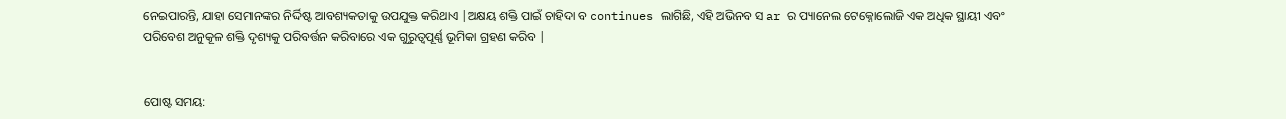ନେଇପାରନ୍ତି, ଯାହା ସେମାନଙ୍କର ନିର୍ଦ୍ଦିଷ୍ଟ ଆବଶ୍ୟକତାକୁ ଉପଯୁକ୍ତ କରିଥାଏ |ଅକ୍ଷୟ ଶକ୍ତି ପାଇଁ ଚାହିଦା ବ continues ଲାଗିଛି, ଏହି ଅଭିନବ ସ ar ର ପ୍ୟାନେଲ ଟେକ୍ନୋଲୋଜି ଏକ ଅଧିକ ସ୍ଥାୟୀ ଏବଂ ପରିବେଶ ଅନୁକୂଳ ଶକ୍ତି ଦୃଶ୍ୟକୁ ପରିବର୍ତ୍ତନ କରିବାରେ ଏକ ଗୁରୁତ୍ୱପୂର୍ଣ୍ଣ ଭୂମିକା ଗ୍ରହଣ କରିବ |


ପୋଷ୍ଟ ସମୟ: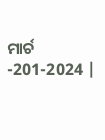ମାର୍ଚ -201-2024 |